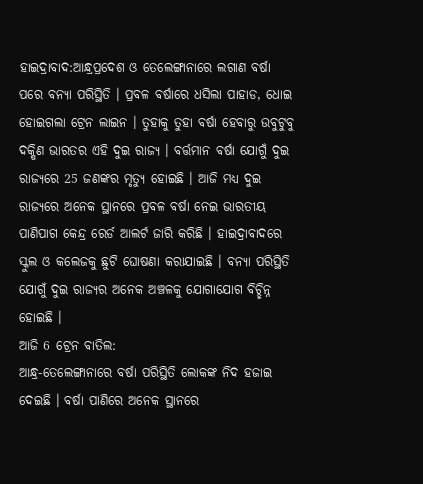ହାଇଦ୍ରାବାଦ:ଆନ୍ଧ୍ରପ୍ରଦେଶ ଓ ତେଲେଙ୍ଗାନାରେ ଲଗାଣ ବର୍ଷା ପରେ ବନ୍ୟା ପରିସ୍ଥିତି । ପ୍ରବଳ ବର୍ଷାରେ ଧସିଲା ପାହାଡ, ଧୋଇ ହୋଇଗଲା ଟ୍ରେନ ଲାଇନ । ତୁହାକୁ ତୁହା ବର୍ଷା ହେବାରୁ ଉବୁଟୁବୁ ଦକ୍ଷିଣ ଭାରତର ଏହି ଦୁଇ ରାଜ୍ୟ । ବର୍ତ୍ତମାନ ବର୍ଷା ଯୋଗୁଁ ଦୁଇ ରାଜ୍ୟରେ 25 ଜଣଙ୍କର ମୃତ୍ୟୁ ହୋଇଛି । ଆଜି ମଧ୍ୟ ଦୁଇ ରାଜ୍ୟରେ ଅନେକ ସ୍ଥାନରେ ପ୍ରବଳ ବର୍ଷା ନେଇ ଭାରତୀୟ ପାଣିପାଗ କେନ୍ଦ୍ର ରେର୍ଡ ଆଲର୍ଟ ଜାରି କରିଛି । ହାଇଦ୍ରାବାଦରେ ସ୍କୁଲ ଓ କଲେଜକୁ ଛୁଟି ଘୋଷଣା କରାଯାଇଛି । ବନ୍ୟା ପରିସ୍ଥିତି ଯୋଗୁଁ ଦୁଇ ରାଜ୍ୟର ଅନେକ ଅଞ୍ଚଳକୁ ଯୋଗାଯୋଗ ବିଚ୍ଛିନ୍ନ ହୋଇଛି ।
ଆଜି 6 ଟ୍ରେନ ବାତିଲ:
ଆନ୍ଧ୍ର-ତେଲେଙ୍ଗାନାରେ ବର୍ଷା ପରିସ୍ଥିତି ଲୋକଙ୍କ ନିଦ ହଜାଇ ଦେଇଛି । ବର୍ଷା ପାଣିରେ ଅନେକ ସ୍ଥାନରେ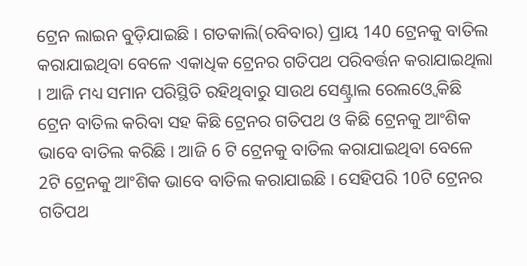ଟ୍ରେନ ଲାଇନ ବୁଡ଼ିଯାଇଛି । ଗତକାଲି(ରବିବାର) ପ୍ରାୟ 140 ଟ୍ରେନକୁ ବାତିଲ କରାଯାଇଥିବା ବେଳେ ଏକାଧିକ ଟ୍ରେନର ଗତିପଥ ପରିବର୍ତ୍ତନ କରାଯାଇଥିଲା । ଆଜି ମଧ୍ୟ ସମାନ ପରିସ୍ଥିତି ରହିଥିବାରୁ ସାଉଥ ସେଣ୍ଟ୍ରାଲ ରେଲଓ୍ବେ କିଛି ଟ୍ରେନ ବାତିଲ କରିବା ସହ କିଛି ଟ୍ରେନର ଗତିପଥ ଓ କିଛି ଟ୍ରେନକୁ ଆଂଶିକ ଭାବେ ବାତିଲ କରିଛି । ଆଜି 6 ଟି ଟ୍ରେନକୁ ବାତିଲ କରାଯାଇଥିବା ବେଳେ 2ଟି ଟ୍ରେନକୁ ଆଂଶିକ ଭାବେ ବାତିଲ କରାଯାଇଛି । ସେହିପରି 10ଟି ଟ୍ରେନର ଗତିପଥ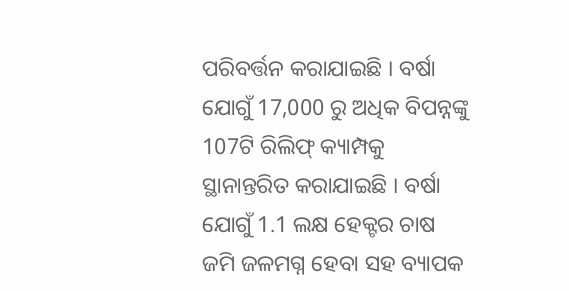ପରିବର୍ତ୍ତନ କରାଯାଇଛି । ବର୍ଷା ଯୋଗୁଁ 17,000 ରୁ ଅଧିକ ବିପନ୍ନଙ୍କୁ 107ଟି ରିଲିଫ୍ କ୍ୟାମ୍ପକୁ ସ୍ଥାନାନ୍ତରିତ କରାଯାଇଛି । ବର୍ଷା ଯୋଗୁଁ 1.1 ଲକ୍ଷ ହେକ୍ଟର ଚାଷ ଜମି ଜଳମଗ୍ନ ହେବା ସହ ବ୍ୟାପକ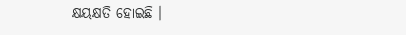କ୍ଷୟକ୍ଷତି ହୋଇଛି ।